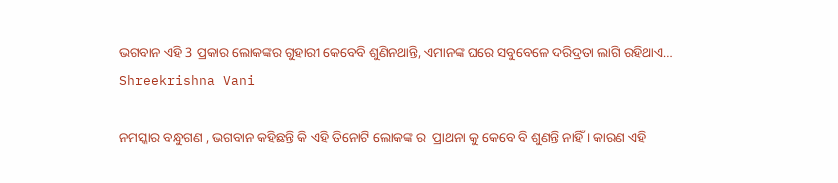ଭଗବାନ ଏହି 3 ପ୍ରକାର ଲୋକଙ୍କର ଗୁହାରୀ କେବେବି ଶୁଣିନଥାନ୍ତି, ଏମାନଙ୍କ ଘରେ ସବୁବେଳେ ଦରିଦ୍ରତା ଲାଗି ରହିଥାଏ… Shreekrishna Vani

ନମସ୍କାର ବନ୍ଧୁଗଣ , ଭଗବାନ କହିଛନ୍ତି କି ଏହି ତିନୋଟି ଲୋକଙ୍କ ର  ପ୍ରାଥନା କୁ କେବେ ବି ଶୁଣନ୍ତି ନାହିଁ । କାରଣ ଏହି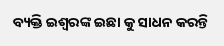ବ୍ୟକ୍ତି ଇଶ୍ଵରଙ୍କ ଇଛା କୁ ସାଧନ କରନ୍ତି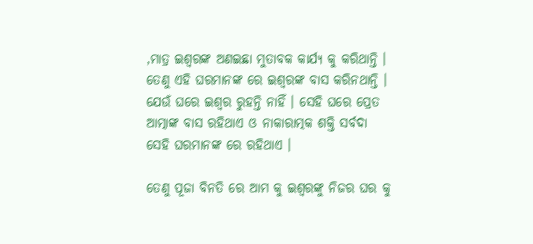,ମାତ୍ର ଇଶ୍ଵରଙ୍କ ଅଣଇଛା ମୁତାବକ କାର୍ଯ୍ୟ କୁ କରିଥାନ୍ତି । ତେଣୁ ଏହି ଘରମାନଙ୍କ ରେ ଇଶ୍ଵରଙ୍କ ବାସ କରିନଥାନ୍ତି । ଯେଉଁ ଘରେ ଇଶ୍ଵର ରୁହନ୍ତି ନାହିଁ । ସେହି ଘରେ ପ୍ରେତ ଆତ୍ମାଙ୍କ ବାସ ରହିଥାଏ ଓ ନାକାରାତ୍ମକ ଶକ୍ତି ସର୍ବଦା ସେହି ଘରମାନଙ୍କ ରେ ରହିଥାଏ ।

ତେଣୁ ପୂଜା ବିନତି ରେ ଆମ କୁ ଇଶ୍ଵରଙ୍କୁ ନିଜର ଘର କୁ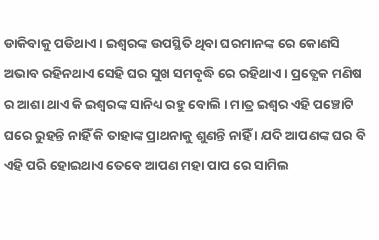ଡାକିବାକୁ ପଡିଥାଏ । ଇଶ୍ଵରଙ୍କ ଉପସ୍ଥିତି ଥିବା ଘରମାନଙ୍କ ରେ କୋଣସି  ଅଭାବ ରହିନଥାଏ ସେହି ଘର ସୁଖ ସମବୃଦ୍ଧି ରେ ରହିଥାଏ । ପ୍ରତ୍ଯେକ ମଣିଷ ର ଆଶା ଥାଏ କି ଇଶ୍ଵରଙ୍କ ସାନିଧ୍ୟ ରହୁ ବୋଲି । ମାତ୍ର ଇଶ୍ଵର ଏହି ପଞ୍ଚୋଟି ଘରେ ରୁହନ୍ତି ନାହିଁ କି ତାହାଙ୍କ ପ୍ରାଥନାକୁ ଶୁଣନ୍ତି ନାହିଁ । ଯଦି ଆପଣଙ୍କ ଘର ବି ଏହି ପରି ହୋଇଥାଏ ତେବେ ଆପଣ ମହା ପାପ ରେ ସାମିଲ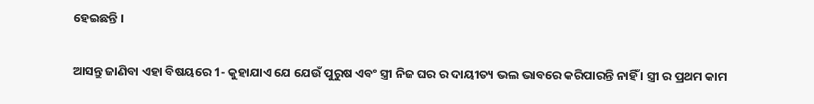ହେଇଛନ୍ତି ।

ଆସନ୍ତୁ ଜାଣିବା ଏହା ବିଷୟରେ 1- କୁହାଯାଏ ଯେ ଯେଉଁ ପୁରୁଷ ଏବଂ ସ୍ତ୍ରୀ ନିଜ ଘର ର ଦାୟୀତ୍ୟ ଭଲ ଭାବରେ କରିପାରନ୍ତି ନାହିଁ । ସ୍ତ୍ରୀ ର ପ୍ରଥମ କାମ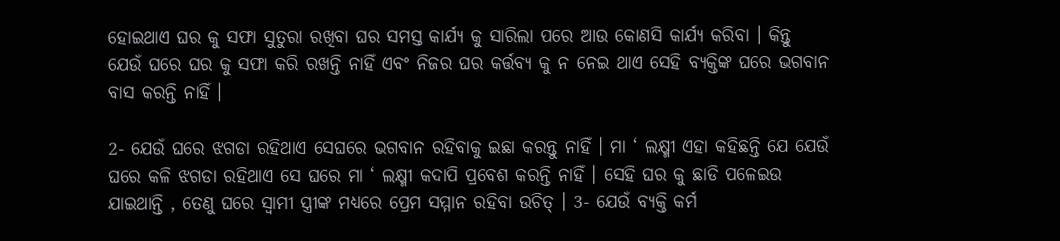ହୋଇଥାଏ ଘର କୁ ସଫା ସୁତୁରା ରଖିବା ଘର ସମସ୍ତ କାର୍ଯ୍ୟ କୁ ସାରିଲା ପରେ ଆଉ କୋଣସି କାର୍ଯ୍ୟ କରିବା । କିନ୍ତୁ ଯେଉଁ ଘରେ ଘର କୁ ସଫା କରି ରଖନ୍ତି ନାହିଁ ଏବଂ ନିଜର ଘର କର୍ତ୍ତବ୍ୟ କୁ ନ ନେଇ ଥାଏ ସେହି ବ୍ୟକ୍ତିଙ୍କ ଘରେ ଭଗବାନ ବାସ କରନ୍ତି ନାହିଁ ।

2- ଯେଉଁ ଘରେ ଝଗଡା ରହିଥାଏ ସେଘରେ ଭଗବାନ ରହିବାକୁ ଇଛା କରନ୍ତୁ ନାହିଁ । ମା ‘ ଲକ୍ଷ୍ମୀ ଏହା କହିଛନ୍ତି ଯେ ଯେଉଁ ଘରେ କଳି ଝଗଡା ରହିଥାଏ ସେ ଘରେ ମା ‘ ଲକ୍ଷ୍ମୀ କଦାପି ପ୍ରବେଶ କରନ୍ତି ନାହିଁ । ସେହି ଘର କୁ ଛାଡି ପଳେଇଉ ଯାଇଥାନ୍ତି , ତେଣୁ ଘରେ ସ୍ଵାମୀ ସ୍ତ୍ରୀଙ୍କ ମଧ୍ୟରେ ପ୍ରେମ ସମ୍ମାନ ରହିବା ଉଚିତ୍ । 3- ଯେଉଁ ବ୍ୟକ୍ତି କର୍ମ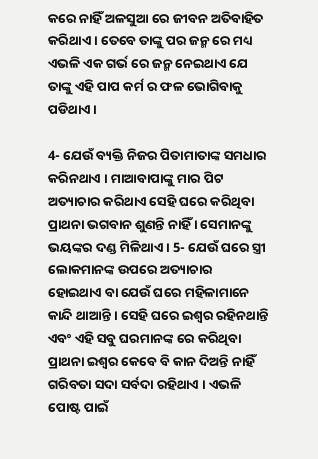କରେ ନାହିଁ ଅଳସୁଆ ରେ ଜୀବନ ଅତିବାହିତ କରିଥାଏ । ତେବେ ତାଙ୍କୁ ପର ଜନ୍ମ ରେ ମଧ୍ୟ ଏଭଳି ଏକ ଗର୍ଭ ରେ ଜନ୍ମ ନେଇଥାଏ ଯେ ତାଙ୍କୁ ଏହି ପାପ କର୍ମ ର ଫଳ ଭୋଗିବାକୁ ପଡିଥାଏ ।

4- ଯେଉଁ ବ୍ୟକ୍ତି ନିଜର ପିତାମାତାଙ୍କ ସମଧାର କରିନଥାଏ । ମାଆବାପାଙ୍କୁ ମାର ପିଟ ଅତ୍ୟାଚାର କରିଥାଏ ସେହି ଘରେ କରିଥିବା ପ୍ରାଥନା ଭଗବାନ ଶୁଣନ୍ତି ନାହିଁ । ସେମାନଙ୍କୁ ଭୟଙ୍କର ଦଣ୍ଡ ମିଳିଥାଏ । 5- ଯେଉଁ ଘରେ ସ୍ତ୍ରୀ ଲୋକମାନଙ୍କ ଉପରେ ଅତ୍ୟାଚାର ହୋଇଥାଏ ବା ଯେଉଁ ଘରେ ମହିଳାମାନେ କାନ୍ଦି ଥାଆନ୍ତି । ସେହି ଘରେ ଇଶ୍ଵର ରହିନଥାନ୍ତି ଏବଂ ଏହି ସବୁ ଘରମାନଙ୍କ ରେ କରିଥିବା ପ୍ରାଥନା ଇଶ୍ଵର କେବେ ବି କାନ ଦିଅନ୍ତି ନାହିଁ ଗରିବତା ସଦା ସର୍ବଦା ରହିଥାଏ । ଏଭଳି ପୋଷ୍ଟ ପାଇଁ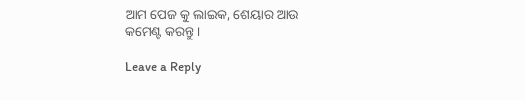ଆମ ପେଜ କୁ ଲାଇକ, ଶେୟାର ଆଉ କମେଣ୍ଟ କରନ୍ତୁ ।

Leave a Reply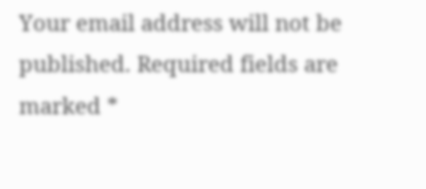Your email address will not be published. Required fields are marked *